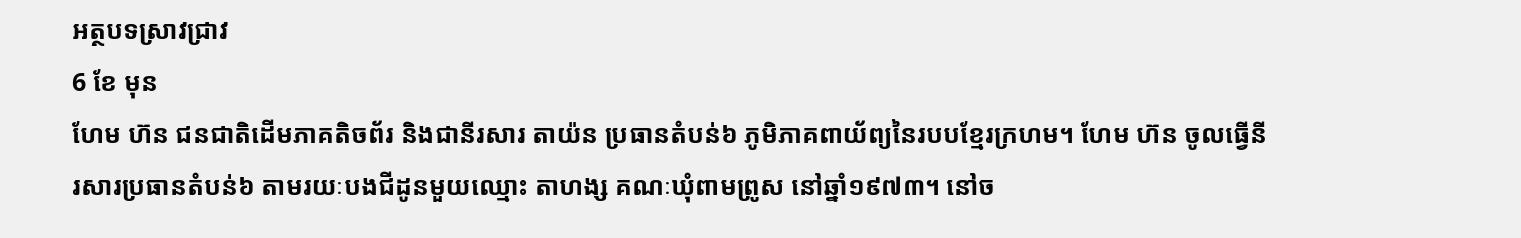អត្ថបទស្រាវជ្រាវ
6 ខែ មុន
ហែម ហ៊ន ជនជាតិដើមភាគតិចព័រ និងជានីរសារ តាយ៉ន ប្រធានតំបន់៦ ភូមិភាគពាយ័ព្យនៃរបបខ្មែរក្រហម។ ហែម ហ៊ន ចូលធ្វើនីរសារប្រធានតំបន់៦ តាមរយៈបងជីដូនមួយឈ្មោះ តាហង្ស គណៈឃុំពាមព្រូស នៅឆ្នាំ១៩៧៣។ នៅច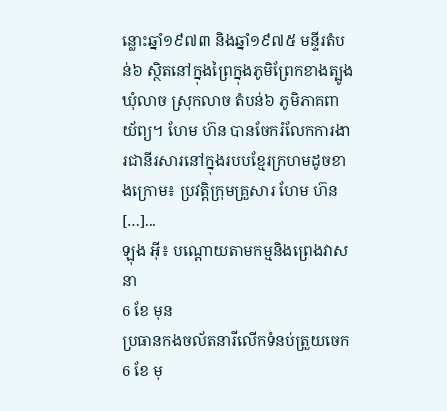ន្លោះឆ្នាំ១៩៧៣ និងឆ្នាំ១៩៧៥ មន្ទីរតំបន់៦ ស្ថិតនៅក្នុងព្រៃក្នុងភូមិព្រែកខាងត្បូង ឃុំលាច ស្រុកលាច តំបន់៦ ភូមិភាគពាយ័ព្យ។ ហែម ហ៊ន បានចែករំលែកការងារជានីរសារនៅក្នុងរបបខ្មែរក្រហមដូចខាងក្រោម៖ ប្រវត្តិក្រុមគ្រួសារ ហែម ហ៊ន […]...
ឡុង អ៊ី៖ បណ្តោយតាមកម្មនិងព្រេងវាសនា
6 ខែ មុន
ប្រធានកងចល័តនារីលើកទំនប់ត្រួយចេក
6 ខែ មុ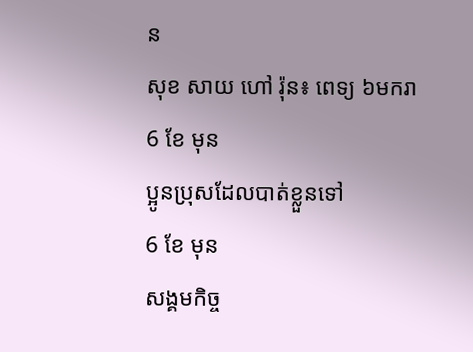ន
សុខ សាយ ហៅ រ៉ុន៖ ពេទ្យ ៦មករា
6 ខែ មុន
ប្អូនប្រុសដែលបាត់ខ្លួនទៅ
6 ខែ មុន
សង្គមកិច្ច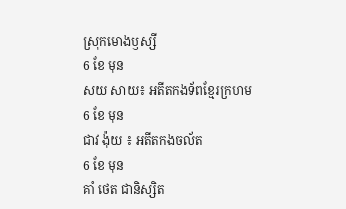ស្រុកមោងឫស្សី
6 ខែ មុន
សយ សាយ៖ អតីតកងទ័ពខ្មែរក្រហម
6 ខែ មុន
ជាវ ង៉ុយ ៖ អតីតកងចល័ត
6 ខែ មុន
គាំ ថេត ជានិស្សិត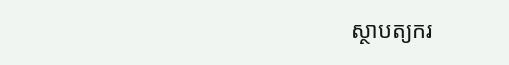ស្ថាបត្យករ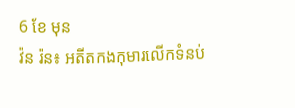6 ខែ មុន
វ៉ន រ៉ន៖ អតីតកងកុមារលើកទំនប់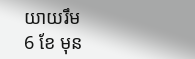យាយរឹម
6 ខែ មុន